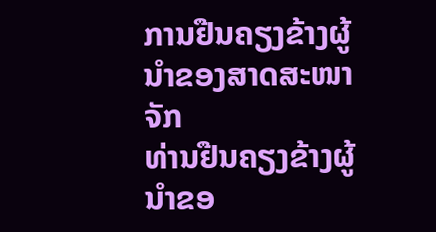ການຢືນຄຽງຂ້າງຜູ້ນຳຂອງສາດສະໜາຈັກ
ທ່ານຢືນຄຽງຂ້າງຜູ້ນຳຂອ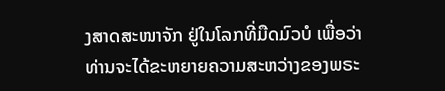ງສາດສະໜາຈັກ ຢູ່ໃນໂລກທີ່ມືດມົວບໍ ເພື່ອວ່າທ່ານຈະໄດ້ຂະຫຍາຍຄວາມສະຫວ່າງຂອງພຣະ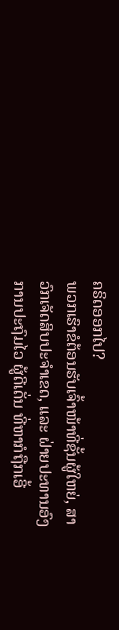ຄຣິດອອກໄປ?
ພວກເຮົາຂໍຕ້ອນຮັບເຈົ້າໜ້າທີ່ຊັ້ນຜູ້ໃຫຍ່, ສາວົກເຈັດສິບປະຈຳເຂດ, ແລະ ຝ່າຍປະທານອົງການປະຖົມໄວ ຜູ້ດີເດັ່ນ ທີ່ຫາກໍຖືກເອີ້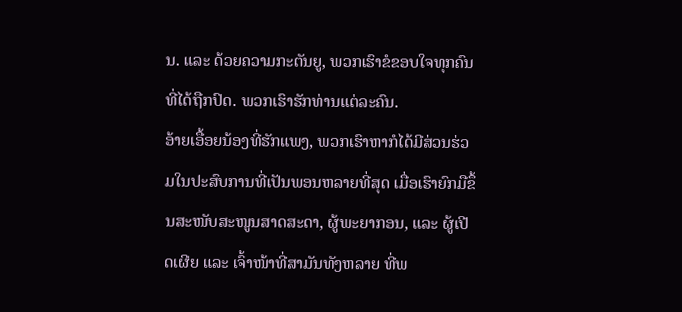ນ. ແລະ ດ້ວຍຄວາມກະຕັນຍູ, ພວກເຮົາຂໍຂອບໃຈທຸກຄົນທີ່ໄດ້ຖືກປົດ. ພວກເຮົາຮັກທ່ານແຕ່ລະຄົນ.
ອ້າຍເອື້ອຍນ້ອງທີ່ຮັກແພງ, ພວກເຮົາຫາກໍໄດ້ມີສ່ວນຮ່ວມໃນປະສົບການທີ່ເປັນພອນຫລາຍທີ່ສຸດ ເມື່ອເຮົາຍົກມືຂຶ້ນສະໜັບສະໜູນສາດສະດາ, ຜູ້ພະຍາກອນ, ແລະ ຜູ້ເປີດເຜີຍ ແລະ ເຈົ້າໜ້າທີ່ສາມັນທັງຫລາຍ ທີ່ພ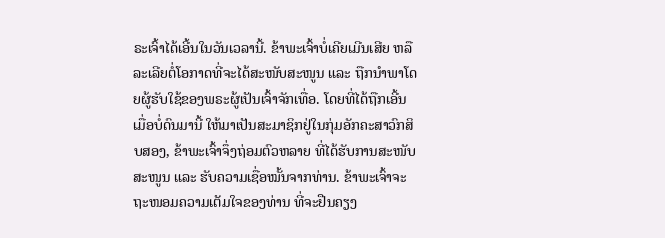ຣະເຈົ້າໄດ້ເອີ້ນໃນວັນເວລານີ້. ຂ້າພະເຈົ້າບໍ່ເຄີຍເມີນເສີຍ ຫລື ລະເລີຍຕໍ່ໂອກາດທີ່ຈະໄດ້ສະໜັບສະໜູນ ແລະ ຖືກນຳພາໂດຍຜູ້ຮັບໃຊ້ຂອງພຣະຜູ້ເປັນເຈົ້າຈັກເທື່ອ. ໂດຍທີ່ໄດ້ຖືກເອີ້ນເມື່ອບໍ່ດົນມານີ້ ໃຫ້ມາເປັນສະມາຊິກຢູ່ໃນກຸ່ມອັກຄະສາວົກສິບສອງ, ຂ້າພະເຈົ້າຈຶ່ງຖ່ອມຕົວຫລາຍ ທີ່ໄດ້ຮັບການສະໜັບສະໜູນ ແລະ ຮັບຄວາມເຊື່ອໝັ້ນຈາກທ່ານ. ຂ້າພະເຈົ້າຈະຖະໜອມຄວາມເຕັມໃຈຂອງທ່ານ ທີ່ຈະຢືນຄຽງ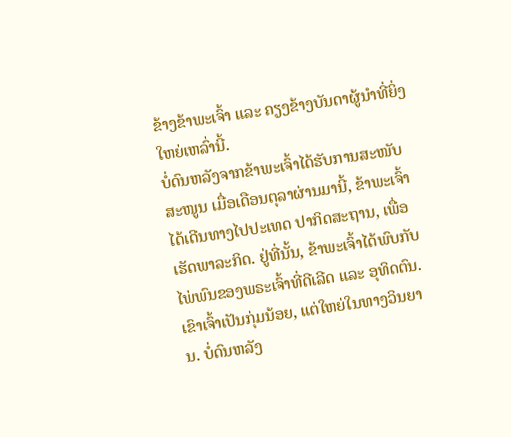ຂ້າງຂ້າພະເຈົ້າ ແລະ ຄຽງຂ້າງບັນດາຜູ້ນຳທີ່ຍິ່ງໃຫຍ່ເຫລົ່ານີ້.
ບໍ່ດົນຫລັງຈາກຂ້າພະເຈົ້າໄດ້ຮັບການສະໜັບສະໜູນ ເມື່ອເດືອນຕຸລາຜ່ານມານີ້, ຂ້າພະເຈົ້າໄດ້ເດີນທາງໄປປະເທດ ປາກິດສະຖານ, ເພື່ອເຮັດພາລະກິດ. ຢູ່ທີ່ນັ້ນ, ຂ້າພະເຈົ້າໄດ້ພົບກັບໄພ່ພົນຂອງພຣະເຈົ້າທີ່ດີເລີດ ແລະ ອຸທິດຕົນ. ເຂົາເຈົ້າເປັນກຸ່ມນ້ອຍ, ແຕ່ໃຫຍ່ໃນທາງວິນຍານ. ບໍ່ດົນຫລັງ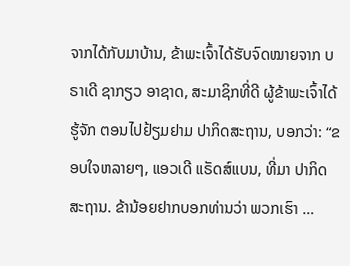ຈາກໄດ້ກັບມາບ້ານ, ຂ້າພະເຈົ້າໄດ້ຮັບຈົດໝາຍຈາກ ບຣາເດີ ຊາກຽວ ອາຊາດ, ສະມາຊິກທີ່ດີ ຜູ້ຂ້າພະເຈົ້າໄດ້ຮູ້ຈັກ ຕອນໄປຢ້ຽມຢາມ ປາກິດສະຖານ, ບອກວ່າ: “ຂອບໃຈຫລາຍໆ, ແອວເດີ ແຣັດສ໌ແບນ, ທີ່ມາ ປາກິດສະຖານ. ຂ້ານ້ອຍຢາກບອກທ່ານວ່າ ພວກເຮົາ …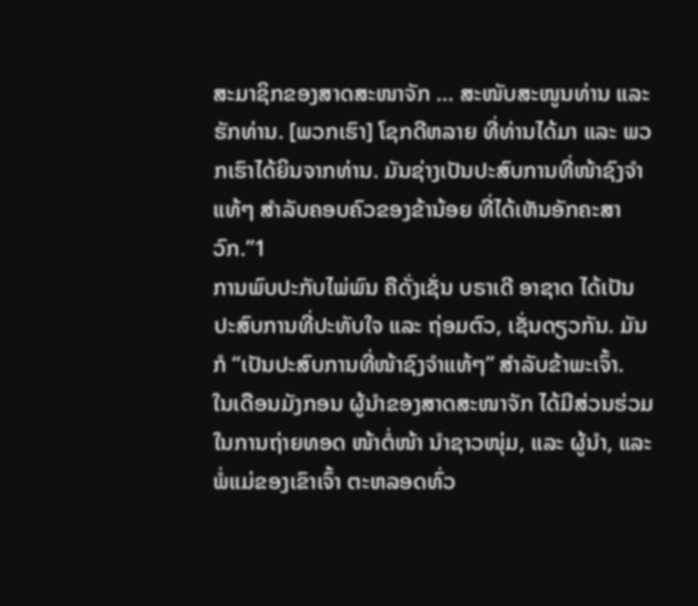ສະມາຊິກຂອງສາດສະໜາຈັກ … ສະໜັບສະໜູນທ່ານ ແລະ ຮັກທ່ານ. [ພວກເຮົາ] ໂຊກດີຫລາຍ ທີ່ທ່ານໄດ້ມາ ແລະ ພວກເຮົາໄດ້ຍິນຈາກທ່ານ. ມັນຊ່າງເປັນປະສົບການທີ່ໜ້າຊົງຈຳແທ້ໆ ສຳລັບຄອບຄົວຂອງຂ້ານ້ອຍ ທີ່ໄດ້ເຫັນອັກຄະສາວົກ.”1
ການພົບປະກັບໄພ່ພົນ ຄືດັ່ງເຊັ່ນ ບຣາເດີ ອາຊາດ ໄດ້ເປັນປະສົບການທີ່ປະທັບໃຈ ແລະ ຖ່ອມຕົວ, ເຊັ່ນດຽວກັນ. ມັນກໍ “ເປັນປະສົບການທີ່ໜ້າຊົງຈຳແທ້ໆ” ສຳລັບຂ້າພະເຈົ້າ.
ໃນເດືອນມັງກອນ ຜູ້ນຳຂອງສາດສະໜາຈັກ ໄດ້ມີສ່ວນຮ່ວມໃນການຖ່າຍທອດ ໜ້າຕໍ່ໜ້າ ນຳຊາວໜຸ່ມ, ແລະ ຜູ້ນຳ, ແລະ ພໍ່ແມ່ຂອງເຂົາເຈົ້າ ຕະຫລອດທົ່ວ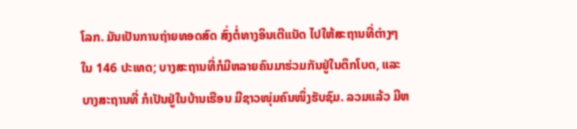ໂລກ. ມັນເປັນການຖ່າຍທອດສົດ ສົ່ງຕໍ່ທາງອິນເຕີແນັດ ໄປໃຫ້ສະຖານທີ່ຕ່າງໆ ໃນ 146 ປະເທດ; ບາງສະຖານທີ່ກໍມີຫລາຍຄົນມາຮ່ວມກັນຢູ່ໃນຕຶກໂບດ, ແລະ ບາງສະຖານທີ່ ກໍເປັນຢູ່ໃນບ້ານເຮືອນ ມີຊາວໜຸ່ມຄົນໜຶ່ງຮັບຊົມ. ລວມແລ້ວ ມີຫ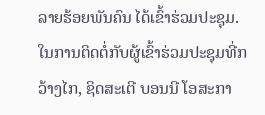ລາຍຮ້ອຍພັນຄົນ ໄດ້ເຂົ້າຮ່ວມປະຊຸມ.
ໃນການຕິດຕໍ່ກັບຜູ້ເຂົ້າຮ່ວມປະຊຸມທີ່ກວ້າງໄກ, ຊິດສະເຕີ ບອນນີ ໂອສະກາ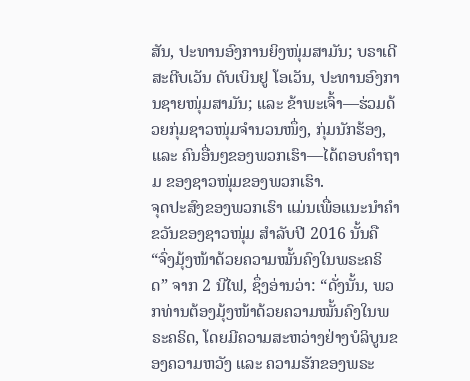ສັນ, ປະທານອົງການຍິງໜຸ່ມສາມັນ; ບຣາເດີ ສະຕີບເວັນ ດັບເບິນຢູ ໂອເວັນ, ປະທານອົງການຊາຍໜຸ່ມສາມັນ; ແລະ ຂ້າພະເຈົ້າ—ຮ່ວມດ້ວຍກຸ່ມຊາວໜຸ່ມຈຳນວນໜຶ່ງ, ກຸ່ມນັກຮ້ອງ, ແລະ ຄົນອື່ນໆຂອງພວກເຮົາ—ໄດ້ຕອບຄຳຖາມ ຂອງຊາວໜຸ່ມຂອງພວກເຮົາ.
ຈຸດປະສົງຂອງພວກເຮົາ ແມ່ນເພື່ອແນະນຳຄຳຂວັນຂອງຊາວໜຸ່ມ ສຳລັບປີ 2016 ນັ້ນຄື “ຈົ່ງມຸ້ງໜ້າດ້ວຍຄວາມໝັ້ນຄົງໃນພຣະຄຣິດ” ຈາກ 2 ນີໄຟ, ຊຶ່ງອ່ານວ່າ: “ດັ່ງນັ້ນ, ພວກທ່ານຕ້ອງມຸ້ງໜ້າດ້ວຍຄວາມໝັ້ນຄົງໃນພຣະຄຣິດ, ໂດຍມີຄວາມສະຫວ່າງຢ່າງບໍລິບູນຂອງຄວາມຫວັງ ແລະ ຄວາມຮັກຂອງພຣະ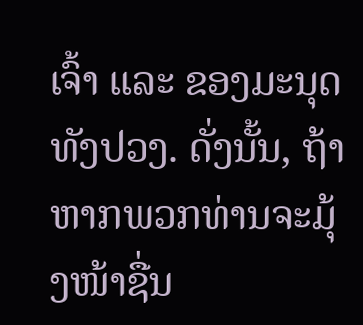ເຈົ້າ ແລະ ຂອງມະນຸດທັງປວງ. ດັ່ງນັ້ນ, ຖ້າຫາກພວກທ່ານຈະມຸ້ງໜ້າຊື່ນ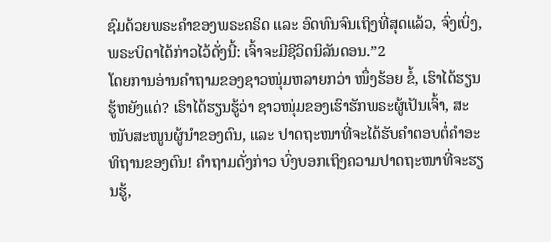ຊົມດ້ວຍພຣະຄຳຂອງພຣະຄຣິດ ແລະ ອົດທົນຈົນເຖິງທີ່ສຸດແລ້ວ, ຈົ່ງເບິ່ງ, ພຣະບິດາໄດ້ກ່າວໄວ້ດັ່ງນີ້: ເຈົ້າຈະມີຊີວິດນິລັນດອນ.”2
ໂດຍການອ່ານຄຳຖາມຂອງຊາວໜຸ່ມຫລາຍກວ່າ ໜຶ່ງຮ້ອຍ ຂໍ້, ເຮົາໄດ້ຮຽນຮູ້ຫຍັງແດ່? ເຮົາໄດ້ຮຽນຮູ້ວ່າ ຊາວໜຸ່ມຂອງເຮົາຮັກພຣະຜູ້ເປັນເຈົ້າ, ສະໜັບສະໜູນຜູ້ນຳຂອງຕົນ, ແລະ ປາດຖະໜາທີ່ຈະໄດ້ຮັບຄຳຕອບຕໍ່ຄຳອະທິຖານຂອງຕົນ! ຄຳຖາມດັ່ງກ່າວ ບົ່ງບອກເຖິງຄວາມປາດຖະໜາທີ່ຈະຮຽນຮູ້,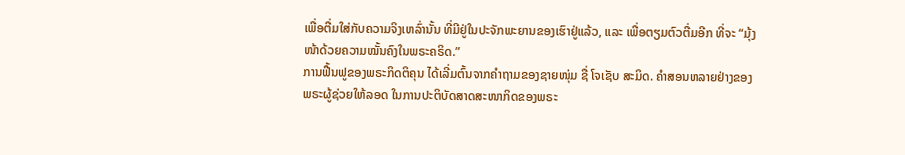ເພື່ອຕື່ມໃສ່ກັບຄວາມຈິງເຫລົ່ານັ້ນ ທີ່ມີຢູ່ໃນປະຈັກພະຍານຂອງເຮົາຢູ່ແລ້ວ, ແລະ ເພື່ອຕຽມຕົວຕື່ມອີກ ທີ່ຈະ “ມຸ້ງໜ້າດ້ວຍຄວາມໝັ້ນຄົງໃນພຣະຄຣິດ.”
ການຟື້ນຟູຂອງພຣະກິດຕິຄຸນ ໄດ້ເລີ່ມຕົ້ນຈາກຄຳຖາມຂອງຊາຍໜຸ່ມ ຊື່ ໂຈເຊັບ ສະມິດ. ຄຳສອນຫລາຍຢ່າງຂອງພຣະຜູ້ຊ່ວຍໃຫ້ລອດ ໃນການປະຕິບັດສາດສະໜາກິດຂອງພຣະ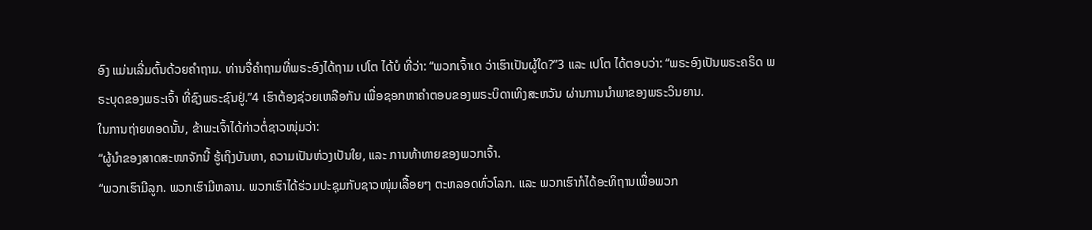ອົງ ແມ່ນເລີ່ມຕົ້ນດ້ວຍຄຳຖາມ. ທ່ານຈື່ຄຳຖາມທີ່ພຣະອົງໄດ້ຖາມ ເປໂຕ ໄດ້ບໍ ທີ່ວ່າ: “ພວກເຈົ້າເດ ວ່າເຮົາເປັນຜູ້ໃດ?”3 ແລະ ເປໂຕ ໄດ້ຕອບວ່າ: “ພຣະອົງເປັນພຣະຄຣິດ ພຣະບຸດຂອງພຣະເຈົ້າ ທີ່ຊົງພຣະຊົນຢູ່.”4 ເຮົາຕ້ອງຊ່ວຍເຫລືອກັນ ເພື່ອຊອກຫາຄຳຕອບຂອງພຣະບິດາເທິງສະຫວັນ ຜ່ານການນຳພາຂອງພຣະວິນຍານ.
ໃນການຖ່າຍທອດນັ້ນ, ຂ້າພະເຈົ້າໄດ້ກ່າວຕໍ່ຊາວໜຸ່ມວ່າ:
“ຜູ້ນຳຂອງສາດສະໜາຈັກນີ້ ຮູ້ເຖິງບັນຫາ, ຄວາມເປັນຫ່ວງເປັນໃຍ, ແລະ ການທ້າທາຍຂອງພວກເຈົ້າ.
“ພວກເຮົາມີລູກ. ພວກເຮົາມີຫລານ. ພວກເຮົາໄດ້ຮ່ວມປະຊຸມກັບຊາວໜຸ່ມເລື້ອຍໆ ຕະຫລອດທົ່ວໂລກ. ແລະ ພວກເຮົາກໍໄດ້ອະທິຖານເພື່ອພວກ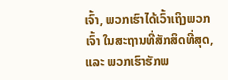ເຈົ້າ, ພວກເຮົາໄດ້ເວົ້າເຖິງພວກເຈົ້າ ໃນສະຖານທີ່ສັກສິດທີ່ສຸດ, ແລະ ພວກເຮົາຮັກພ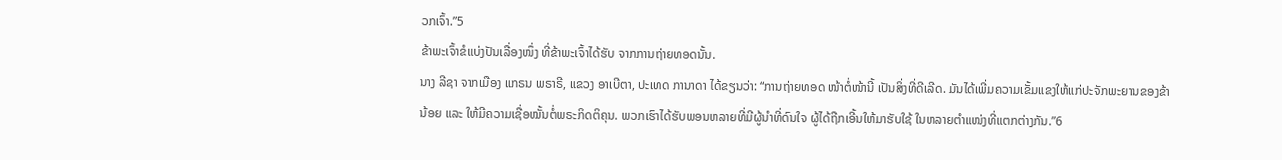ວກເຈົ້າ.”5
ຂ້າພະເຈົ້າຂໍແບ່ງປັນເລື່ອງໜຶ່ງ ທີ່ຂ້າພະເຈົ້າໄດ້ຮັບ ຈາກການຖ່າຍທອດນັ້ນ.
ນາງ ລີຊາ ຈາກເມືອງ ແກຣນ ພຣາຣີ, ແຂວງ ອາເບີຕາ, ປະເທດ ການາດາ ໄດ້ຂຽນວ່າ: “ການຖ່າຍທອດ ໜ້າຕໍ່ໜ້ານີ້ ເປັນສິ່ງທີ່ດີເລີດ. ມັນໄດ້ເພີ່ມຄວາມເຂັ້ມແຂງໃຫ້ແກ່ປະຈັກພະຍານຂອງຂ້ານ້ອຍ ແລະ ໃຫ້ມີຄວາມເຊື່ອໝັ້ນຕໍ່ພຣະກິດຕິຄຸນ. ພວກເຮົາໄດ້ຮັບພອນຫລາຍທີ່ມີຜູ້ນຳທີ່ດົນໃຈ ຜູ້ໄດ້ຖືກເອີ້ນໃຫ້ມາຮັບໃຊ້ ໃນຫລາຍຕຳແໜ່ງທີ່ແຕກຕ່າງກັນ.”6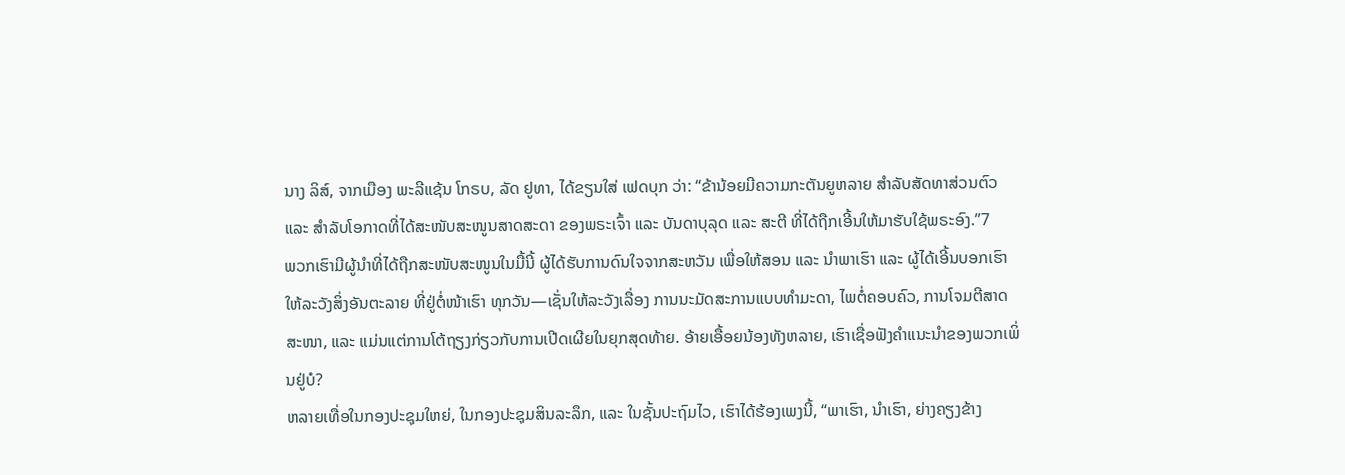ນາງ ລິສ໌, ຈາກເມືອງ ພະລີແຊ້ນ ໂກຣບ, ລັດ ຢູທາ, ໄດ້ຂຽນໃສ່ ເຟດບຸກ ວ່າ: “ຂ້ານ້ອຍມີຄວາມກະຕັນຍູຫລາຍ ສຳລັບສັດທາສ່ວນຕົວ ແລະ ສຳລັບໂອກາດທີ່ໄດ້ສະໜັບສະໜູນສາດສະດາ ຂອງພຣະເຈົ້າ ແລະ ບັນດາບຸລຸດ ແລະ ສະຕີ ທີ່ໄດ້ຖືກເອີ້ນໃຫ້ມາຮັບໃຊ້ພຣະອົງ.”7
ພວກເຮົາມີຜູ້ນຳທີ່ໄດ້ຖືກສະໜັບສະໜູນໃນມື້ນີ້ ຜູ້ໄດ້ຮັບການດົນໃຈຈາກສະຫວັນ ເພື່ອໃຫ້ສອນ ແລະ ນຳພາເຮົາ ແລະ ຜູ້ໄດ້ເອີ້ນບອກເຮົາໃຫ້ລະວັງສິ່ງອັນຕະລາຍ ທີ່ຢູ່ຕໍ່ໜ້າເຮົາ ທຸກວັນ—ເຊັ່ນໃຫ້ລະວັງເລື່ອງ ການນະມັດສະການແບບທຳມະດາ, ໄພຕໍ່ຄອບຄົວ, ການໂຈມຕີສາດສະໜາ, ແລະ ແມ່ນແຕ່ການໂຕ້ຖຽງກ່ຽວກັບການເປີດເຜີຍໃນຍຸກສຸດທ້າຍ. ອ້າຍເອື້ອຍນ້ອງທັງຫລາຍ, ເຮົາເຊື່ອຟັງຄຳແນະນຳຂອງພວກເພິ່ນຢູ່ບໍ?
ຫລາຍເທື່ອໃນກອງປະຊຸມໃຫຍ່, ໃນກອງປະຊຸມສິນລະລຶກ, ແລະ ໃນຊັ້ນປະຖົມໄວ, ເຮົາໄດ້ຮ້ອງເພງນີ້, “ພາເຮົາ, ນຳເຮົາ, ຍ່າງຄຽງຂ້າງ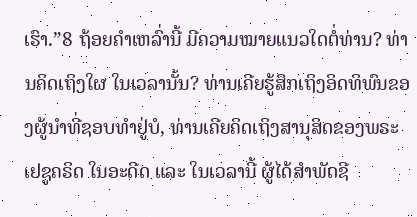ເຮົາ.”8 ຖ້ອຍຄຳເຫລົ່ານີ້ ມີຄວາມໝາຍແນວໃດຕໍ່ທ່ານ? ທ່ານຄິດເຖິງໃຜ ໃນເວລານັ້ນ? ທ່ານເຄີຍຮູ້ສຶກເຖິງອິດທິພົນຂອງຜູ້ນຳທີ່ຊອບທຳຢູ່ບໍ, ທ່ານເຄີຍຄິດເຖິງສານຸສິດຂອງພຣະເຢຊູຄຣິດ ໃນອະດີດ ແລະ ໃນເວລານີ້ ຜູ້ໄດ້ສຳພັດຊີ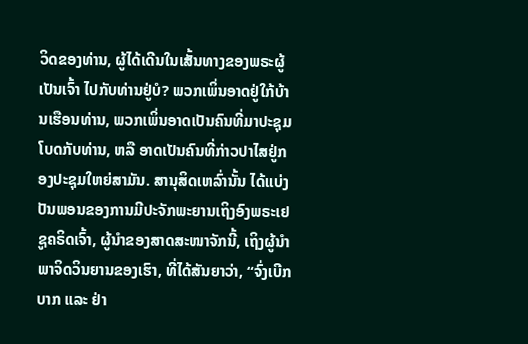ວິດຂອງທ່ານ, ຜູ້ໄດ້ເດີນໃນເສັ້ນທາງຂອງພຣະຜູ້ເປັນເຈົ້າ ໄປກັບທ່ານຢູ່ບໍ? ພວກເພິ່ນອາດຢູ່ໃກ້ບ້ານເຮືອນທ່ານ, ພວກເພິ່ນອາດເປັນຄົນທີ່ມາປະຊຸມໂບດກັບທ່ານ, ຫລື ອາດເປັນຄົນທີ່ກ່າວປາໄສຢູ່ກອງປະຊຸມໃຫຍ່ສາມັນ. ສານຸສິດເຫລົ່ານັ້ນ ໄດ້ແບ່ງປັນພອນຂອງການມີປະຈັກພະຍານເຖິງອົງພຣະເຢຊູຄຣິດເຈົ້າ, ຜູ້ນຳຂອງສາດສະໜາຈັກນີ້, ເຖິງຜູ້ນຳພາຈິດວິນຍານຂອງເຮົາ, ທີ່ໄດ້ສັນຍາວ່າ, “ຈົ່ງເບີກບາກ ແລະ ຢ່າ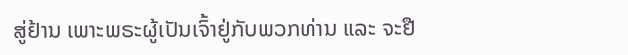ສູ່ຢ້ານ ເພາະພຣະຜູ້ເປັນເຈົ້າຢູ່ກັບພວກທ່ານ ແລະ ຈະຢື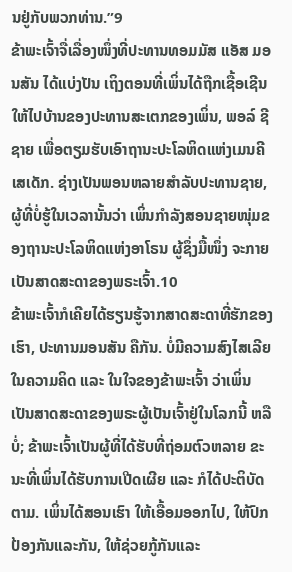ນຢູ່ກັບພວກທ່ານ.”9
ຂ້າພະເຈົ້າຈື່ເລື່ອງໜຶ່ງທີ່ປະທານທອມມັສ ແອັສ ມອນສັນ ໄດ້ແບ່ງປັນ ເຖິງຕອນທີ່ເພິ່ນໄດ້ຖືກເຊື້ອເຊີນໃຫ້ໄປບ້ານຂອງປະທານສະເຕກຂອງເພິ່ນ, ພອລ໌ ຊີ ຊາຍ ເພື່ອຕຽມຮັບເອົາຖານະປະໂລຫິດແຫ່ງເມນຄີເສເດັກ. ຊ່າງເປັນພອນຫລາຍສຳລັບປະທານຊາຍ, ຜູ້ທີ່ບໍ່ຮູ້ໃນເວລານັ້ນວ່າ ເພິ່ນກຳລັງສອນຊາຍໜຸ່ມຂອງຖານະປະໂລຫິດແຫ່ງອາໂຣນ ຜູ້ຊຶ່ງມື້ໜຶ່ງ ຈະກາຍເປັນສາດສະດາຂອງພຣະເຈົ້າ.10
ຂ້າພະເຈົ້າກໍເຄີຍໄດ້ຮຽນຮູ້ຈາກສາດສະດາທີ່ຮັກຂອງເຮົາ, ປະທານມອນສັນ ຄືກັນ. ບໍ່ມີຄວາມສົງໄສເລີຍໃນຄວາມຄິດ ແລະ ໃນໃຈຂອງຂ້າພະເຈົ້າ ວ່າເພິ່ນເປັນສາດສະດາຂອງພຣະຜູ້ເປັນເຈົ້າຢູ່ໃນໂລກນີ້ ຫລືບໍ່; ຂ້າພະເຈົ້າເປັນຜູ້ທີ່ໄດ້ຮັບທີ່ຖ່ອມຕົວຫລາຍ ຂະນະທີ່ເພິ່ນໄດ້ຮັບການເປີດເຜີຍ ແລະ ກໍໄດ້ປະຕິບັດຕາມ. ເພິ່ນໄດ້ສອນເຮົາ ໃຫ້ເອື້ອມອອກໄປ, ໃຫ້ປົກປ້ອງກັນແລະກັນ, ໃຫ້ຊ່ວຍກູ້ກັນແລະ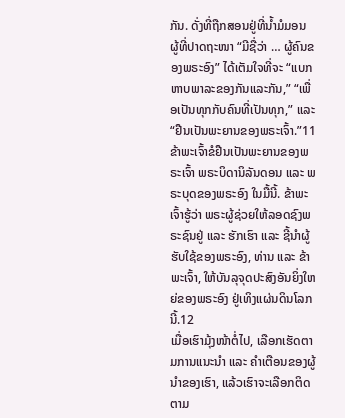ກັນ. ດັ່ງທີ່ຖືກສອນຢູ່ທີ່ນ້ຳມໍມອນ ຜູ້ທີ່ປາດຖະໜາ “ມີຊື່ວ່າ … ຜູ້ຄົນຂອງພຣະອົງ” ໄດ້ເຕັມໃຈທີ່ຈະ “ແບກຫາບພາລະຂອງກັນແລະກັນ,” “ເພື່ອເປັນທຸກກັບຄົນທີ່ເປັນທຸກ,” ແລະ “ຢືນເປັນພະຍານຂອງພຣະເຈົ້າ.”11
ຂ້າພະເຈົ້າຂໍຢືນເປັນພະຍານຂອງພຣະເຈົ້າ ພຣະບິດານິລັນດອນ ແລະ ພຣະບຸດຂອງພຣະອົງ ໃນມື້ນີ້. ຂ້າພະເຈົ້າຮູ້ວ່າ ພຣະຜູ້ຊ່ວຍໃຫ້ລອດຊົງພຣະຊົນຢູ່ ແລະ ຮັກເຮົາ ແລະ ຊີ້ນຳຜູ້ຮັບໃຊ້ຂອງພຣະອົງ, ທ່ານ ແລະ ຂ້າພະເຈົ້າ, ໃຫ້ບັນລຸຈຸດປະສົງອັນຍິ່ງໃຫຍ່ຂອງພຣະອົງ ຢູ່ເທິງແຜ່ນດິນໂລກນີ້.12
ເມື່ອເຮົາມຸ້ງໜ້າຕໍ່ໄປ, ເລືອກເຮັດຕາມການແນະນຳ ແລະ ຄຳເຕືອນຂອງຜູ້ນຳຂອງເຮົາ, ແລ້ວເຮົາຈະເລືອກຕິດຕາມ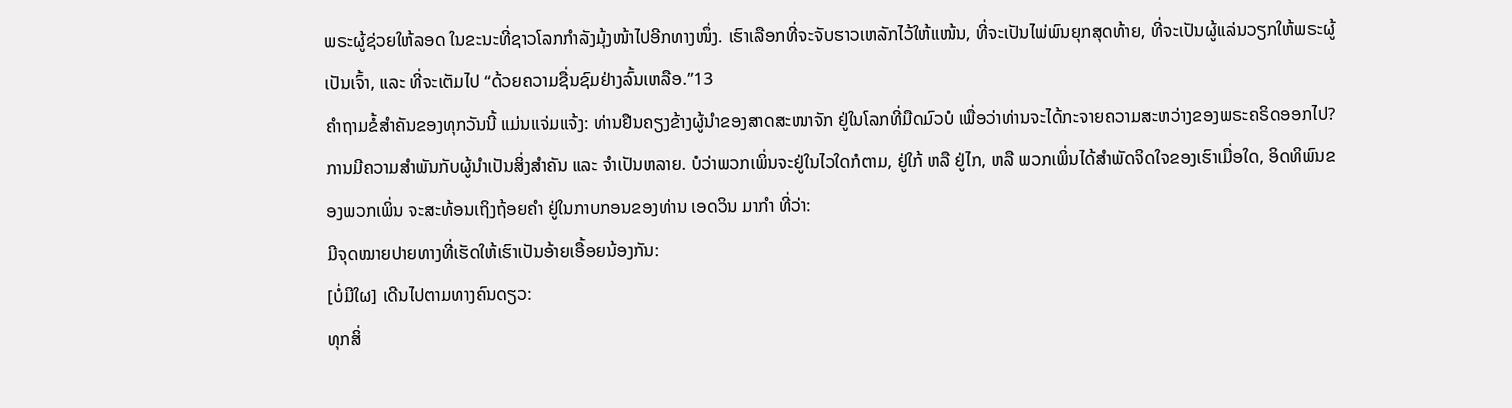ພຣະຜູ້ຊ່ວຍໃຫ້ລອດ ໃນຂະນະທີ່ຊາວໂລກກຳລັງມຸ້ງໜ້າໄປອີກທາງໜຶ່ງ. ເຮົາເລືອກທີ່ຈະຈັບຮາວເຫລັກໄວ້ໃຫ້ແໜ້ນ, ທີ່ຈະເປັນໄພ່ພົນຍຸກສຸດທ້າຍ, ທີ່ຈະເປັນຜູ້ແລ່ນວຽກໃຫ້ພຣະຜູ້ເປັນເຈົ້າ, ແລະ ທີ່ຈະເຕັມໄປ “ດ້ວຍຄວາມຊື່ນຊົມຢ່າງລົ້ນເຫລືອ.”13
ຄຳຖາມຂໍ້ສຳຄັນຂອງທຸກວັນນີ້ ແມ່ນແຈ່ມແຈ້ງ: ທ່ານຢືນຄຽງຂ້າງຜູ້ນຳຂອງສາດສະໜາຈັກ ຢູ່ໃນໂລກທີ່ມືດມົວບໍ ເພື່ອວ່າທ່ານຈະໄດ້ກະຈາຍຄວາມສະຫວ່າງຂອງພຣະຄຣິດອອກໄປ?
ການມີຄວາມສຳພັນກັບຜູ້ນຳເປັນສິ່ງສຳຄັນ ແລະ ຈຳເປັນຫລາຍ. ບໍວ່າພວກເພິ່ນຈະຢູ່ໃນໄວໃດກໍຕາມ, ຢູ່ໃກ້ ຫລື ຢູ່ໄກ, ຫລື ພວກເພິ່ນໄດ້ສຳພັດຈິດໃຈຂອງເຮົາເມື່ອໃດ, ອິດທິພົນຂອງພວກເພິ່ນ ຈະສະທ້ອນເຖິງຖ້ອຍຄຳ ຢູ່ໃນກາບກອນຂອງທ່ານ ເອດວິນ ມາກຳ ທີ່ວ່າ:
ມີຈຸດໝາຍປາຍທາງທີ່ເຮັດໃຫ້ເຮົາເປັນອ້າຍເອື້ອຍນ້ອງກັນ:
[ບໍ່ມີໃຜ] ເດີນໄປຕາມທາງຄົນດຽວ:
ທຸກສິ່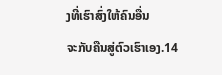ງທີ່ເຮົາສົ່ງໃຫ້ຄົນອື່ນ
ຈະກັບຄືນສູ່ຕົວເຮົາເອງ.14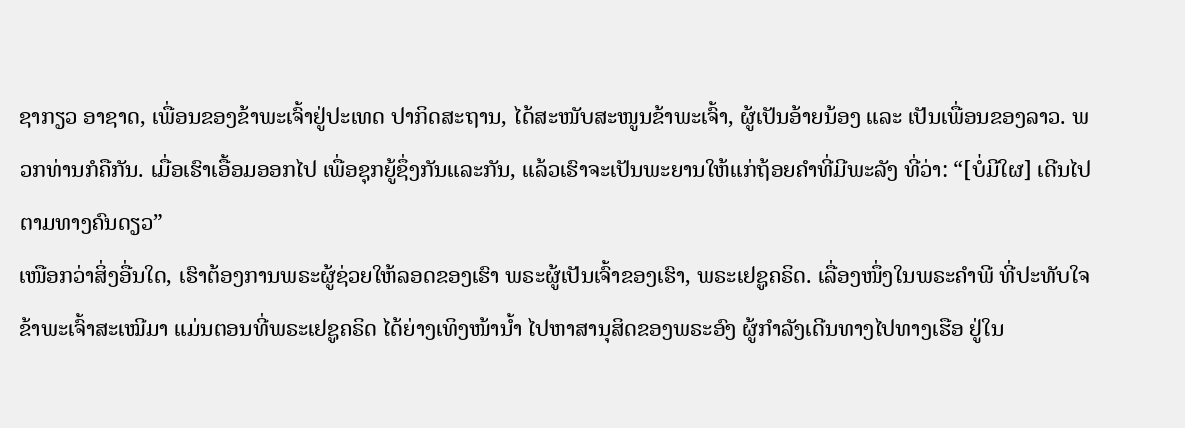ຊາກຽວ ອາຊາດ, ເພື່ອນຂອງຂ້າພະເຈົ້າຢູ່ປະເທດ ປາກິດສະຖານ, ໄດ້ສະໜັບສະໜູນຂ້າພະເຈົ້າ, ຜູ້ເປັນອ້າຍນ້ອງ ແລະ ເປັນເພື່ອນຂອງລາວ. ພວກທ່ານກໍຄືກັນ. ເມື່ອເຮົາເອື້ອມອອກໄປ ເພື່ອຊຸກຍູ້ຊຶ່ງກັນແລະກັນ, ແລ້ວເຮົາຈະເປັນພະຍານໃຫ້ແກ່ຖ້ອຍຄຳທີ່ມີພະລັງ ທີ່ວ່າ: “[ບໍ່ມີໃຜ] ເດີນໄປຕາມທາງຄົນດຽວ”
ເໜືອກວ່າສິ່ງອື່ນໃດ, ເຮົາຕ້ອງການພຣະຜູ້ຊ່ວຍໃຫ້ລອດຂອງເຮົາ ພຣະຜູ້ເປັນເຈົ້າຂອງເຮົາ, ພຣະເຢຊູຄຣິດ. ເລື່ອງໜຶ່ງໃນພຣະຄຳພີ ທີ່ປະທັບໃຈຂ້າພະເຈົ້າສະເໝີມາ ແມ່ນຕອນທີ່ພຣະເຢຊູຄຣິດ ໄດ້ຍ່າງເທິງໜ້ານ້ຳ ໄປຫາສານຸສິດຂອງພຣະອົງ ຜູ້ກຳລັງເດີນທາງໄປທາງເຮືອ ຢູ່ໃນ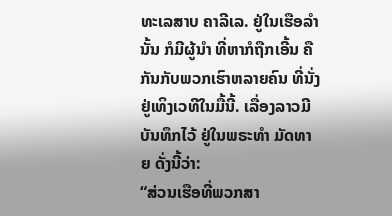ທະເລສາບ ຄາລີເລ. ຢູ່ໃນເຮືອລຳນັ້ນ ກໍມີຜູ້ນຳ ທີ່ຫາກໍຖືກເອີ້ນ ຄືກັນກັບພວກເຮົາຫລາຍຄົນ ທີ່ນັ່ງຢູ່ເທິງເວທີໃນມື້ນີ້. ເລື່ອງລາວມີບັນທຶກໄວ້ ຢູ່ໃນພຣະທຳ ມັດທາຍ ດັ່ງນີ້ວ່າ:
“ສ່ວນເຮືອທີ່ພວກສາ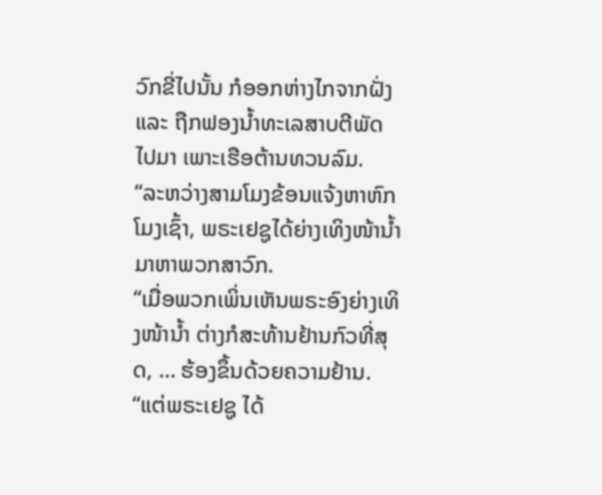ວົກຂີ່ໄປນັ້ນ ກໍອອກຫ່າງໄກຈາກຝັ່ງ ແລະ ຖືກຟອງນ້ຳທະເລສາບຕີພັດໄປມາ ເພາະເຮືອຕ້ານທວນລົມ.
“ລະຫວ່າງສາມໂມງຂ້ອນແຈ້ງຫາຫົກໂມງເຊົ້າ, ພຣະເຢຊູໄດ້ຍ່າງເທິງໜ້ານ້ຳມາຫາພວກສາວົກ.
“ເມື່ອພວກເພິ່ນເຫັນພຣະອົງຍ່າງເທິງໜ້ານ້ຳ ຕ່າງກໍສະທ້ານຢ້ານກົວທີ່ສຸດ, … ຮ້ອງຂຶ້ນດ້ວຍຄວາມຢ້ານ.
“ແຕ່ພຣະເຢຊູ ໄດ້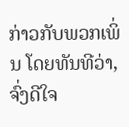ກ່າວກັບພວກເພິ່ນ ໂດຍທັນທີວ່າ, ຈົ່ງດີໃຈ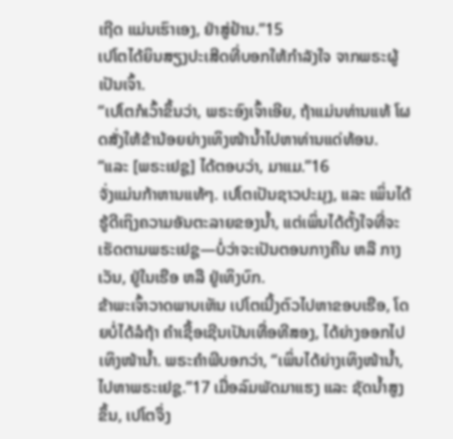ເຖີດ ແມ່ນເຮົາເອງ, ຢ່າສູ່ຢ້ານ.”15
ເປໂຕໄດ້ຍິນສຽງປະເສີດທີ່ບອກໃຫ້ກຳລັງໃຈ ຈາກພຣະຜູ້ເປັນເຈົ້າ.
“ເປໂຕກໍເວົ້າຂຶ້ນວ່າ, ພຣະອົງເຈົ້າເອີຍ, ຖ້າແມ່ນທ່ານແທ້ ໂຜດສັ່ງໃຫ້ຂ້ານ້ອຍຍ່າງເທິງໜ້ານ້ຳໄປຫາທ່ານແດ່ທ້ອນ.
“ແລະ [ພຣະເຢຊູ] ໄດ້ຕອບວ່າ, ມາແມ.”16
ຈັ່ງແມ່ນກ້າຫານແທ້ໆ. ເປໂຕເປັນຊາວປະມຸງ, ແລະ ເພິ່ນໄດ້ຮູ້ດີເຖິງຄວາມອັນຕະລາຍຂອງນ້ຳ, ແຕ່ເພິ່ນໄດ້ຕັ້ງໃຈທີ່ຈະເຮັດຕາມພຣະເຢຊູ—ບໍ່ວ່າຈະເປັນຕອນກາງຄືນ ຫລື ກາງເວັນ, ຢູ່ໃນເຮືອ ຫລື ຢູ່ເທິງບົກ.
ຂ້າພະເຈົ້າວາດພາບເຫັນ ເປໂຕເນີ້ງຕົວໄປຫາຂອບເຮືອ, ໂດຍບໍ່ໄດ້ລໍຖ້າ ຄຳເຊື້ອເຊີນເປັນເທື່ອທີສອງ, ໄດ້ຍ່າງອອກໄປເທິງໜ້ານ້ຳ. ພຣະຄຳພີບອກວ່າ, “ເພິ່ນໄດ້ຍ່າງເທິງໜ້ານ້ຳ, ໄປຫາພຣະເຢຊູ.”17 ເມື່ອລົມພັດມາແຮງ ແລະ ຊັດນ້ຳສູງຂຶ້ນ, ເປໂຕຈຶ່ງ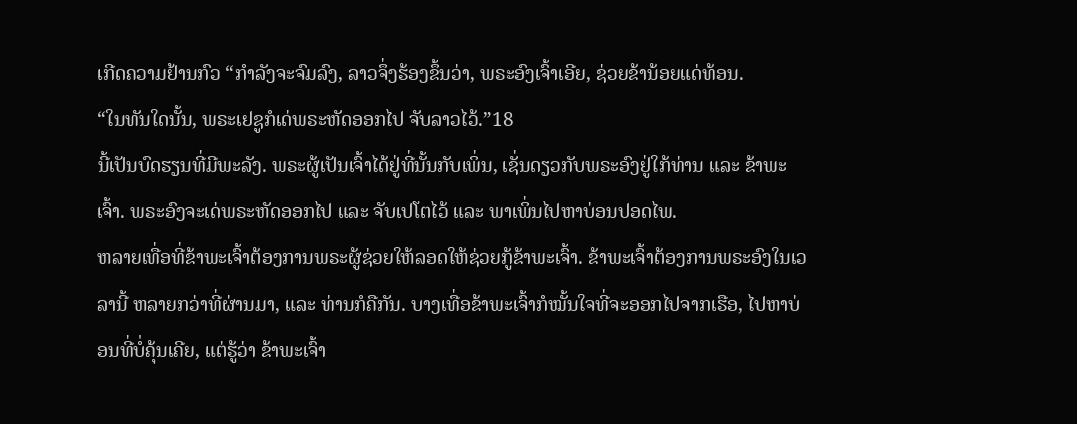ເກີດຄວາມຢ້ານກົວ “ກຳລັງຈະຈົມລົງ, ລາວຈຶ່ງຮ້ອງຂຶ້ນວ່າ, ພຣະອົງເຈົ້າເອີຍ, ຊ່ວຍຂ້ານ້ອຍແດ່ທ້ອນ.
“ໃນທັນໃດນັ້ນ, ພຣະເຢຊູກໍເດ່ພຣະຫັດອອກໄປ ຈັບລາວໄວ້.”18
ນີ້ເປັນບົດຮຽນທີ່ມີພະລັງ. ພຣະຜູ້ເປັນເຈົ້າໄດ້ຢູ່ທີ່ນັ້ນກັບເພິ່ນ, ເຊັ່ນດຽວກັບພຣະອົງຢູ່ໃກ້ທ່ານ ແລະ ຂ້າພະເຈົ້າ. ພຣະອົງຈະເດ່ພຣະຫັດອອກໄປ ແລະ ຈັບເປໂຕໄວ້ ແລະ ພາເພິ່ນໄປຫາບ່ອນປອດໄພ.
ຫລາຍເທື່ອທີ່ຂ້າພະເຈົ້າຕ້ອງການພຣະຜູ້ຊ່ວຍໃຫ້ລອດໃຫ້ຊ່ວຍກູ້ຂ້າພະເຈົ້າ. ຂ້າພະເຈົ້າຕ້ອງການພຣະອົງໃນເວລານີ້ ຫລາຍກວ່າທີ່ຜ່ານມາ, ແລະ ທ່ານກໍຄືກັນ. ບາງເທື່ອຂ້າພະເຈົ້າກໍໝັ້ນໃຈທີ່ຈະອອກໄປຈາກເຮືອ, ໄປຫາບ່ອນທີ່ບໍ່ຄຸ້ນເຄີຍ, ແຕ່ຮູ້ວ່າ ຂ້າພະເຈົ້າ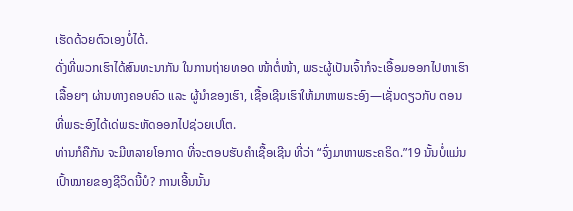ເຮັດດ້ວຍຕົວເອງບໍ່ໄດ້.
ດັ່ງທີ່ພວກເຮົາໄດ້ສົນທະນາກັນ ໃນການຖ່າຍທອດ ໜ້າຕໍ່ໜ້າ, ພຣະຜູ້ເປັນເຈົ້າກໍຈະເອື້ອມອອກໄປຫາເຮົາເລື້ອຍໆ ຜ່ານທາງຄອບຄົວ ແລະ ຜູ້ນຳຂອງເຮົາ, ເຊື້ອເຊີນເຮົາໃຫ້ມາຫາພຣະອົງ—ເຊັ່ນດຽວກັບ ຕອນທີ່ພຣະອົງໄດ້ເດ່ພຣະຫັດອອກໄປຊ່ວຍເປໂຕ.
ທ່ານກໍຄືກັນ ຈະມີຫລາຍໂອກາດ ທີ່ຈະຕອບຮັບຄຳເຊື້ອເຊີນ ທີ່ວ່າ “ຈົ່ງມາຫາພຣະຄຣິດ.”19 ນັ້ນບໍ່ແມ່ນເປົ້າໝາຍຂອງຊີວິດນີ້ບໍ? ການເອີ້ນນັ້ນ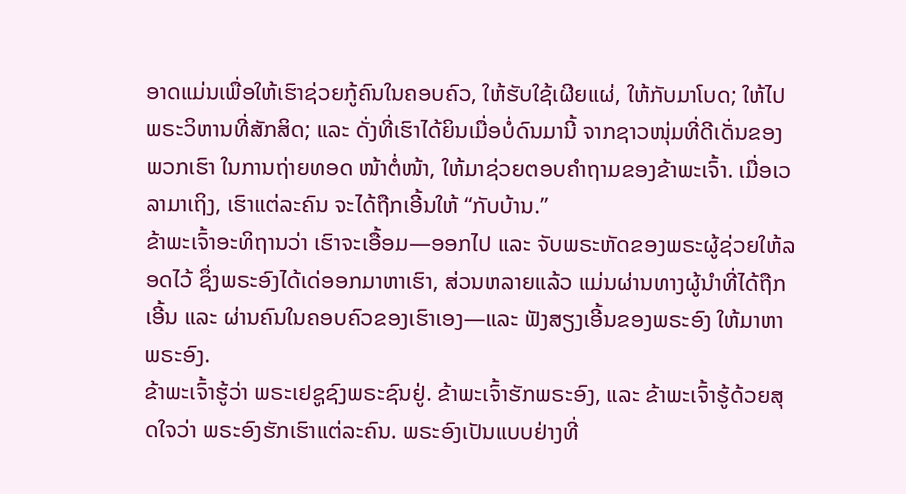ອາດແມ່ນເພື່ອໃຫ້ເຮົາຊ່ວຍກູ້ຄົນໃນຄອບຄົວ, ໃຫ້ຮັບໃຊ້ເຜີຍແຜ່, ໃຫ້ກັບມາໂບດ; ໃຫ້ໄປພຣະວິຫານທີ່ສັກສິດ; ແລະ ດັ່ງທີ່ເຮົາໄດ້ຍິນເມື່ອບໍ່ດົນມານີ້ ຈາກຊາວໜຸ່ມທີ່ດີເດັ່ນຂອງພວກເຮົາ ໃນການຖ່າຍທອດ ໜ້າຕໍ່ໜ້າ, ໃຫ້ມາຊ່ວຍຕອບຄຳຖາມຂອງຂ້າພະເຈົ້າ. ເມື່ອເວລາມາເຖິງ, ເຮົາແຕ່ລະຄົນ ຈະໄດ້ຖືກເອີ້ນໃຫ້ “ກັບບ້ານ.”
ຂ້າພະເຈົ້າອະທິຖານວ່າ ເຮົາຈະເອື້ອມ—ອອກໄປ ແລະ ຈັບພຣະຫັດຂອງພຣະຜູ້ຊ່ວຍໃຫ້ລອດໄວ້ ຊຶ່ງພຣະອົງໄດ້ເດ່ອອກມາຫາເຮົາ, ສ່ວນຫລາຍແລ້ວ ແມ່ນຜ່ານທາງຜູ້ນຳທີ່ໄດ້ຖືກເອີ້ນ ແລະ ຜ່ານຄົນໃນຄອບຄົວຂອງເຮົາເອງ—ແລະ ຟັງສຽງເອີ້ນຂອງພຣະອົງ ໃຫ້ມາຫາພຣະອົງ.
ຂ້າພະເຈົ້າຮູ້ວ່າ ພຣະເຢຊູຊົງພຣະຊົນຢູ່. ຂ້າພະເຈົ້າຮັກພຣະອົງ, ແລະ ຂ້າພະເຈົ້າຮູ້ດ້ວຍສຸດໃຈວ່າ ພຣະອົງຮັກເຮົາແຕ່ລະຄົນ. ພຣະອົງເປັນແບບຢ່າງທີ່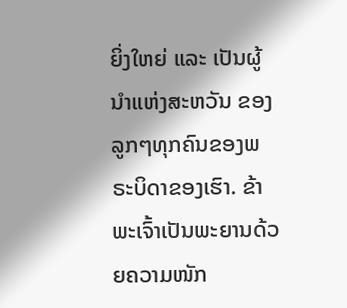ຍິ່ງໃຫຍ່ ແລະ ເປັນຜູ້ນຳແຫ່ງສະຫວັນ ຂອງລູກໆທຸກຄົນຂອງພຣະບິດາຂອງເຮົາ. ຂ້າພະເຈົ້າເປັນພະຍານດ້ວຍຄວາມໜັກ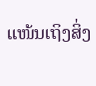ແໜ້ນເຖິງສິ່ງ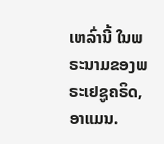ເຫລົ່ານີ້ ໃນພຣະນາມຂອງພຣະເຢຊູຄຣິດ, ອາແມນ.